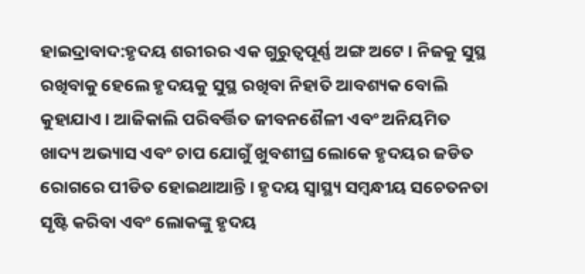ହାଇଦ୍ରାବାଦ:ହୃଦୟ ଶରୀରର ଏକ ଗୁରୁତ୍ୱପୂର୍ଣ୍ଣ ଅଙ୍ଗ ଅଟେ । ନିଜକୁ ସୁସ୍ଥ ରଖିବାକୁ ହେଲେ ହୃଦୟକୁ ସୁସ୍ଥ ରଖିବା ନିହାତି ଆବଶ୍ୟକ ବୋଲି କୁହାଯାଏ । ଆଜିକାଲି ପରିବର୍ତ୍ତିତ ଜୀବନଶୈଳୀ ଏବଂ ଅନିୟମିତ ଖାଦ୍ୟ ଅଭ୍ୟାସ ଏବଂ ଚାପ ଯୋଗୁଁ ଖୁବଶୀଘ୍ର ଲୋକେ ହୃଦୟର ଜଡିତ ରୋଗରେ ପୀଡିତ ହୋଇଥାଆନ୍ତି । ହୃଦୟ ସ୍ୱାସ୍ଥ୍ୟ ସମ୍ବନ୍ଧୀୟ ସଚେତନତା ସୃଷ୍ଟି କରିବା ଏବଂ ଲୋକଙ୍କୁ ହୃଦୟ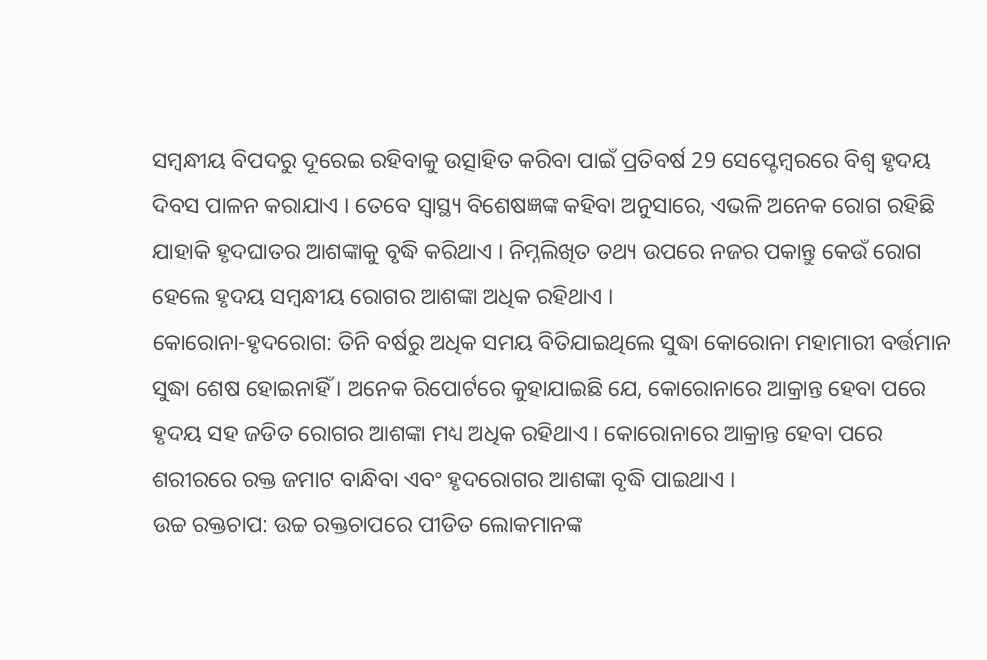ସମ୍ବନ୍ଧୀୟ ବିପଦରୁ ଦୂରେଇ ରହିବାକୁ ଉତ୍ସାହିତ କରିବା ପାଇଁ ପ୍ରତିବର୍ଷ 29 ସେପ୍ଟେମ୍ବରରେ ବିଶ୍ୱ ହୃଦୟ ଦିବସ ପାଳନ କରାଯାଏ । ତେବେ ସ୍ବାସ୍ଥ୍ୟ ବିଶେଷଜ୍ଞଙ୍କ କହିବା ଅନୁସାରେ, ଏଭଳି ଅନେକ ରୋଗ ରହିଛି ଯାହାକି ହୃଦଘାତର ଆଶଙ୍କାକୁ ବୃଦ୍ଧି କରିଥାଏ । ନିମ୍ନଲିଖିତ ତଥ୍ୟ ଉପରେ ନଜର ପକାନ୍ତୁ କେଉଁ ରୋଗ ହେଲେ ହୃଦୟ ସମ୍ବନ୍ଧୀୟ ରୋଗର ଆଶଙ୍କା ଅଧିକ ରହିଥାଏ ।
କୋରୋନା-ହୃଦରୋଗ: ତିନି ବର୍ଷରୁ ଅଧିକ ସମୟ ବିତିଯାଇଥିଲେ ସୁଦ୍ଧା କୋରୋନା ମହାମାରୀ ବର୍ତ୍ତମାନ ସୁଦ୍ଧା ଶେଷ ହୋଇନାହିଁ । ଅନେକ ରିପୋର୍ଟରେ କୁହାଯାଇଛି ଯେ, କୋରୋନାରେ ଆକ୍ରାନ୍ତ ହେବା ପରେ ହୃଦୟ ସହ ଜଡିତ ରୋଗର ଆଶଙ୍କା ମଧ୍ୟ ଅଧିକ ରହିଥାଏ । କୋରୋନାରେ ଆକ୍ରାନ୍ତ ହେବା ପରେ ଶରୀରରେ ରକ୍ତ ଜମାଟ ବାନ୍ଧିବା ଏବଂ ହୃଦରୋଗର ଆଶଙ୍କା ବୃଦ୍ଧି ପାଇଥାଏ ।
ଉଚ୍ଚ ରକ୍ତଚାପ: ଉଚ୍ଚ ରକ୍ତଚାପରେ ପୀଡିତ ଲୋକମାନଙ୍କ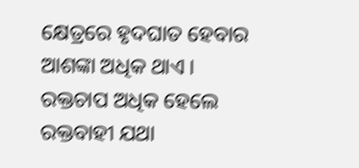କ୍ଷେତ୍ରରେ ହୃଦଘାତ ହେବାର ଆଶଙ୍କା ଅଧିକ ଥାଏ । ରକ୍ତଚାପ ଅଧିକ ହେଲେ ରକ୍ତବାହୀ ଯଥା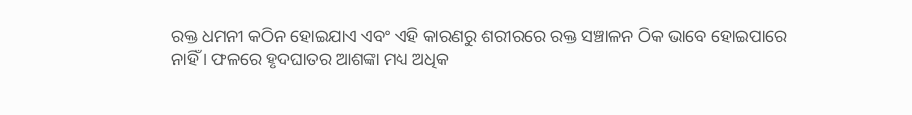ରକ୍ତ ଧମନୀ କଠିନ ହୋଇଯାଏ ଏବଂ ଏହି କାରଣରୁ ଶରୀରରେ ରକ୍ତ ସଞ୍ଚାଳନ ଠିକ ଭାବେ ହୋଇପାରେ ନାହିଁ । ଫଳରେ ହୃଦଘାତର ଆଶଙ୍କା ମଧ୍ୟ ଅଧିକ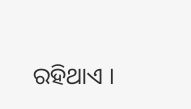ରହିଥାଏ ।